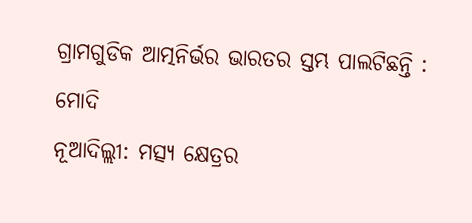ଗ୍ରାମଗୁଡିକ ଆତ୍ମନିର୍ଭର ଭାରତର ସ୍ତମ୍ଭ ପାଲଟିଛନ୍ତି : ମୋଦି
ନୂଆଦିଲ୍ଲୀ: ମତ୍ସ୍ୟ କ୍ଷେତ୍ରର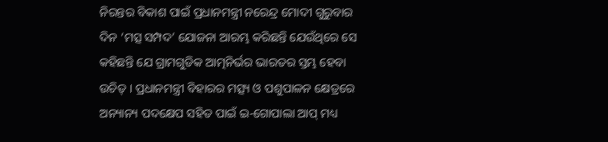ନିରନ୍ତର ବିକାଶ ପାଇଁ ପ୍ରଧାନମନ୍ତ୍ରୀ ନରେନ୍ଦ୍ର ମୋଦୀ ଗୁରୁବାର ଦିନ ‘ମତ୍ସ ସମ୍ପଦ’ ଯୋଜନା ଆରମ୍ଭ କରିଛନ୍ତି ଯେଉଁଥିରେ ସେ କହିଛନ୍ତି ଯେ ଗ୍ରାମଗୁଡିକ ଆତ୍ମନିର୍ଭର ଭାରତର ସ୍ତମ୍ଭ ହେବା ଉଚିତ୍ । ପ୍ରଧାନମନ୍ତ୍ରୀ ବିହାରର ମତ୍ସ୍ୟ ଓ ପଶୁପାଳନ କ୍ଷେତ୍ରରେ ଅନ୍ୟାନ୍ୟ ପଦକ୍ଷେପ ସହିତ ପାଇଁ ଇ-ଗୋପାଲା ଆପ୍ ମଧ୍ୟ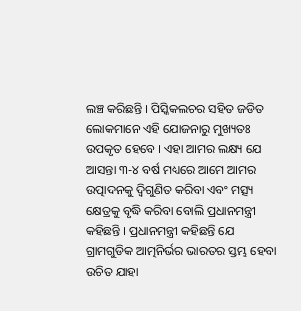ଲଞ୍ଚ କରିଛନ୍ତି । ପିସ୍କିକଲଚର ସହିତ ଜଡିତ ଲୋକମାନେ ଏହି ଯୋଜନାରୁ ମୁଖ୍ୟତଃ ଉପକୃତ ହେବେ । ଏହା ଆମର ଲକ୍ଷ୍ୟ ଯେ ଆସନ୍ତା ୩-୪ ବର୍ଷ ମଧ୍ୟରେ ଆମେ ଆମର ଉତ୍ପାଦନକୁ ଦ୍ୱିଗୁଣିତ କରିବା ଏବଂ ମତ୍ସ୍ୟ କ୍ଷେତ୍ରକୁ ବୃଦ୍ଧି କରିବା ବୋଲି ପ୍ରଧାନମନ୍ତ୍ରୀ କହିଛନ୍ତି । ପ୍ରଧାନମନ୍ତ୍ରୀ କହିଛନ୍ତି ଯେ ଗ୍ରାମଗୁଡିକ ଆତ୍ମନିର୍ଭର ଭାରତର ସ୍ତମ୍ଭ ହେବା ଉଚିତ ଯାହା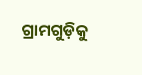ଗ୍ରାମଗୁଡ଼ିକୁ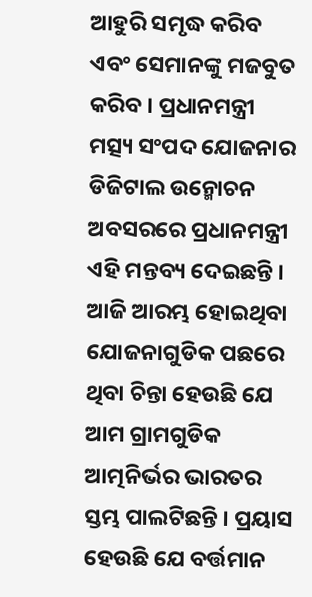ଆହୁରି ସମୃଦ୍ଧ କରିବ ଏବଂ ସେମାନଙ୍କୁ ମଜବୁତ କରିବ । ପ୍ରଧାନମନ୍ତ୍ରୀ ମତ୍ସ୍ୟ ସଂପଦ ଯୋଜନାର ଡିଜିଟାଲ ଉନ୍ମୋଚନ ଅବସରରେ ପ୍ରଧାନମନ୍ତ୍ରୀ ଏହି ମନ୍ତବ୍ୟ ଦେଇଛନ୍ତି । ଆଜି ଆରମ୍ଭ ହୋଇଥିବା ଯୋଜନାଗୁଡିକ ପଛରେ ଥିବା ଚିନ୍ତା ହେଉଛି ଯେ ଆମ ଗ୍ରାମଗୁଡିକ ଆତ୍ମନିର୍ଭର ଭାରତର ସ୍ତମ୍ଭ ପାଲଟିଛନ୍ତି । ପ୍ରୟାସ ହେଉଛି ଯେ ବର୍ତ୍ତମାନ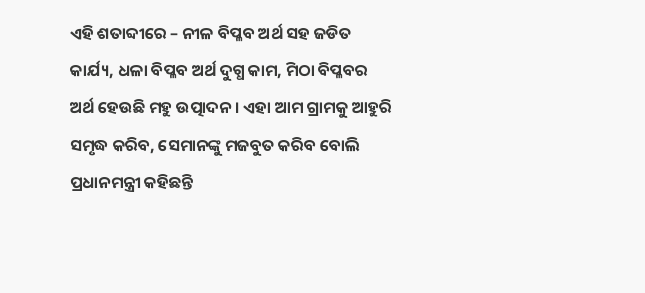ଏହି ଶତାବ୍ଦୀରେ – ନୀଳ ବିପ୍ଳବ ଅର୍ଥ ସହ ଜଡିତ କାର୍ଯ୍ୟ, ଧଳା ବିପ୍ଳବ ଅର୍ଥ ଦୁଗ୍ଧ କାମ, ମିଠା ବିପ୍ଳବର ଅର୍ଥ ହେଉଛି ମହୁ ଉତ୍ପାଦନ । ଏହା ଆମ ଗ୍ରାମକୁ ଆହୁରି ସମୃଦ୍ଧ କରିବ, ସେମାନଙ୍କୁ ମଜବୁତ କରିବ ବୋଲି ପ୍ରଧାନମନ୍ତ୍ରୀ କହିଛନ୍ତି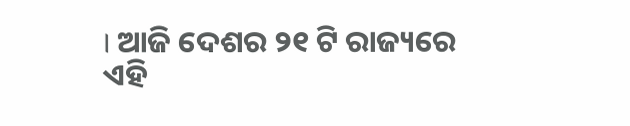। ଆଜି ଦେଶର ୨୧ ଟି ରାଜ୍ୟରେ ଏହି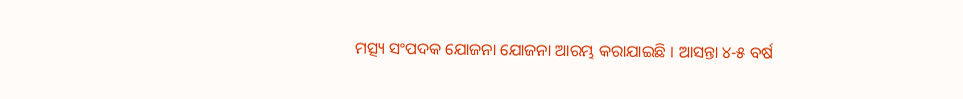ମତ୍ସ୍ୟ ସଂପଦକ ଯୋଜନା ଯୋଜନା ଆରମ୍ଭ କରାଯାଇଛି । ଆସନ୍ତା ୪-୫ ବର୍ଷ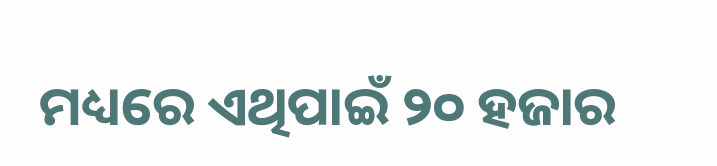ମଧ୍ୟରେ ଏଥିପାଇଁ ୨୦ ହଜାର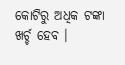କୋଟିରୁ ଅଧିକ ଟଙ୍କା ଖର୍ଚ୍ଚ ହେବ ।